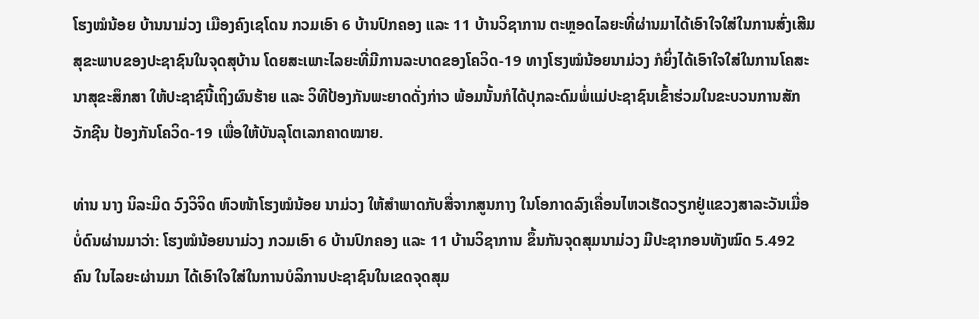ໂຮງໝໍນ້ອຍ ບ້ານນາມ່ວງ ເມືອງຄົງເຊໂດນ ກວມເອົາ 6 ບ້ານປົກຄອງ ແລະ 11 ບ້ານວິຊາການ ຕະຫຼອດໄລຍະທີ່ຜ່ານມາໄດ້ເອົາໃຈໃສ່ໃນການສົ່ງເສີມສຸຂະພາບຂອງປະຊາຊົນໃນຈຸດສຸບ້ານ ໂດຍສະເພາະໄລຍະທີ່ມີການລະບາດຂອງໂຄວິດ-19 ທາງໂຮງໝໍນ້ອຍນາມ່ວງ ກໍຍິ່ງໄດ້ເອົາໃຈໃສ່ໃນການໂຄສະນາສຸຂະສຶກສາ ໃຫ້ປະຊາຊົນີ້ເຖິງຜົນຮ້າຍ ແລະ ວິທີປ້ອງກັນພະຍາດດັ່ງກ່າວ ພ້ອມນັ້ນກໍໄດ້ປຸກລະດົມພໍ່ແມ່ປະຊາຊົນເຂົ້າຮ່ວມໃນຂະບວນການສັກວັກຊີນ ປ້ອງກັນໂຄວິດ-19 ເພື່ອໃຫ້ບັນລຸໂຕເລກຄາດໝາຍ.

ທ່ານ ນາງ ນິລະມິດ ວົງວິຈິດ ຫົວໜ້າໂຮງໝໍນ້ອຍ ນາມ່ວງ ໃຫ້ສຳພາດກັບສື່ຈາກສູນກາງ ໃນໂອກາດລົງເຄື່ອນໄຫວເຮັດວຽກຢູ່ແຂວງສາລະວັນເມື່ອບໍ່ດົນຜ່ານມາວ່າ: ໂຮງໝໍນ້ອຍນາມ່ວງ ກວມເອົາ 6 ບ້ານປົກຄອງ ແລະ 11 ບ້ານວິຊາການ ຂຶ້ນກັນຈຸດສຸມນາມ່ວງ ມີປະຊາກອນທັງໝົດ 5.492 ຄົນ ໃນໄລຍະຜ່ານມາ ໄດ້ເອົາໃຈໃສ່ໃນການບໍລິການປະຊາຊົນໃນເຂດຈຸດສຸມ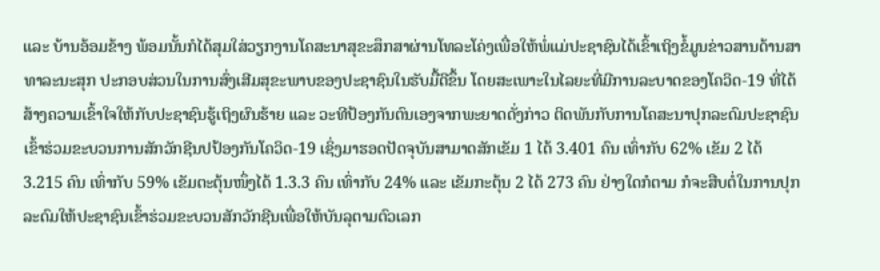ແລະ ບ້ານອ້ອມຂ້າງ ພ້ອມນັ້ນກໍໄດ້ສຸມໃສ່ວຽກງານໂຄສະນາສຸຂະສຶກສາຜ່ານໂທລະໂຄ່ງເພື່ອໃຫ້ພໍ່ແມ່ປະຊາຊົນໄດ້ເຂົ້າເຖິງຂໍ້ມູນຂ່າວສານດ້ານສາທາລະນະສຸກ ປະກອບສ່ວນໃນການສົ່ງເສີມສຸຂະພາບຂອງປະຊາຊົນໃນຮັບມື້ດີຂຶ້ນ ໂດຍສະເພາະໃນໄລຍະທີ່ມີການລະບາດຂອງໂຄວິດ-19 ທີ່ໄດ້ສ້າງຄວາມເຂົ້າໃຈໃຫ້ກັບປະຊາຊົນຮູ້ເຖິງຜົນຮ້າຍ ແລະ ວະທີປ້ອງກັນຕົນເອງຈາກພະຍາດດັ່ງກ່າວ ຕິດພັນກັບການໂຄສະນາປຸກລະດົມປະຊາຊົນເຂົ້າຮ່ວມຂະບວນການສັກວັກຊີນປປ້ອງກັນໂຄວິດ-19 ເຊິ່ງມາຮອດປັດຈຸບັນສາມາດສັກເຂັມ 1 ໄດ້ 3.401 ຄົນ ເທົ່າກັບ 62% ເຂັມ 2 ໄດ້ 3.215 ຄົນ ເທົ່າກັບ 59% ເຂັມຕະຕຸ້ນໜຶ່ງໄດ້ 1.3.3 ຄົນ ເທົ່າກັບ 24% ແລະ ເຂັມກະຕຸ້ນ 2 ໄດ້ 273 ຄົນ ຢ່າງໃດກໍຕາມ ກໍຈະສືບຕໍ່ໃນການປຸກລະດົມໃຫ້ປະຊາຊົນເຂົ້າຮ່ວມຂະບວນສັກວັກຊີນເພື່ອໃຫ້ບັນລຸຕາມຕົວເລກ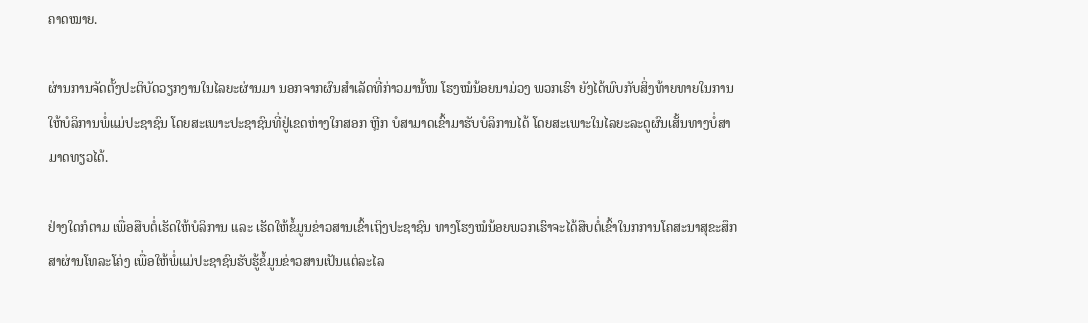ຄາດໝາຍ.

ຜ່ານການຈັດຕັ້ງປະຕິບັດວຽກງານໃນໄລຍະຜ່ານມາ ນອກຈາກຜົນສຳເລັດທີ່ກ່າວມານັ້ໜ ໂຮງໝໍນ້ອຍນາມ່ວງ ພວກເຮົາ ຍັງໄດ້ພົບກັບສິ່ງທ້າຍທາຍໃນການໃຫ້ບໍລິການພໍ່ແມ່ປະຊາຊົນ ໂດຍສະເພາະປະຊາຊົນທີ່ຢູ່ເຂດຫ່າງໃກສອກ ຫຼີກ ບໍສາມາດເຂົ້າມາຮັບບໍລິການໄດ້ ໂດຍສະເພາະໃນໄລຍະລະດູຜົນເສັ້ນທາງບໍ່ສາມາດທຽວໄດ້.

ຢ່າງໃດກໍຕາມ ເພື່ອສືບຕໍ່ເຮັດໃຫ້ບໍລິການ ແລະ ເຮັດໃຫ້ຂໍ້ມູນຂ່າວສານເຂົ້າເຖິງປະຊາຊົນ ທາງໂຮງໝໍນ້ອຍພວກເຮົາຈະໄດ້ສືບຕໍ່ເຂົ້າໃນກການໂຄສະນາສຸຂະສຶກສາຜ່ານໂທລະໂຄ່ງ ເພື່ອໃຫ້ພໍ່ແມ່ປະຊາຊົນຮັບຮູ້ຂໍ້ມູນຂ່າວສານເປັນແຕ່ລະໄລ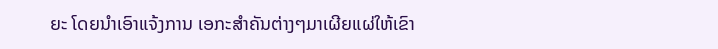ຍະ ໂດຍນຳເອົາແຈ້ງການ ເອກະສຳຄັນຕ່າງໆມາເຜີຍແຜ່ໃຫ້ເຂົາ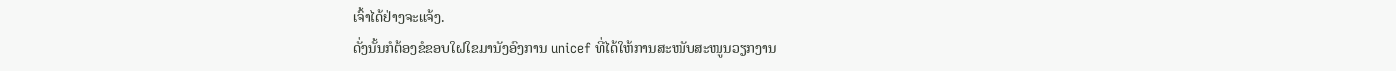ເຈົ້າໄດ້ຢ່າງຈະແຈ້ງ.
ດັ່ງນັ້ນກໍຕ້ອງຂໍຂອບໃຝໃຂມານັງອົງການ unicef ທີ່ໄດ້ໃຫ້ການສະໜັບສະໜູນວຽກງານ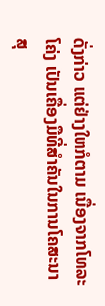ດັ່ງກ່າວ ແຕ່ຢ່າງໃຫກໍຕາມ ເນື່ອງຈາກໂທລະໂຄ່ງ ເປັນເຄື່ອງມືທີ່ສຳຄັນໃນການໂຄສະນາສຸ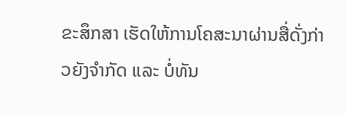ຂະສຶກສາ ເຮັດໃຫ້ການໂຄສະນາຜ່ານສື່ດັ່ງກ່າວຍັງຈຳກັດ ແລະ ບໍ່ທັນ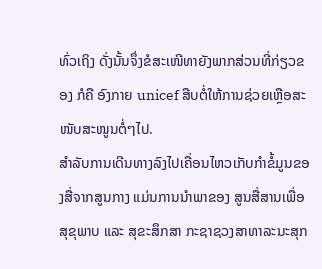ທົ່ວເຖິງ ດັ່ງນັ້ນຈຶ່ງຂໍສະເໜີທາຍັງພາກສ່ວນທີ່ກ່ຽວຂອງ ກໍຄື ອົງກາຍ unicef ສືບຕໍ່ໃຫ້ການຊ່ວຍເຫຼືອສະໜັບສະໜູນຕໍ່ໆໄປ.
ສຳລັບການເດີນທາງລົງໄປເຄື່ອນໄຫວເກັບກຳຂໍ້ມູນຂອງສື່ຈາກສູນກາງ ແມ່ນການນຳພາຂອງ ສູນສື່ສານເພື່ອສຸຂຸພາບ ແລະ ສຸຂະສຶກສາ ກະຊາຊວງສາທາລະນະສຸກ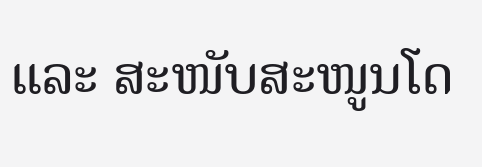ແລະ ສະໜັບສະໜູນໂດ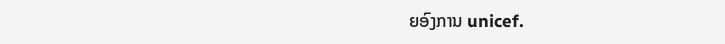ຍອົງການ unicef.